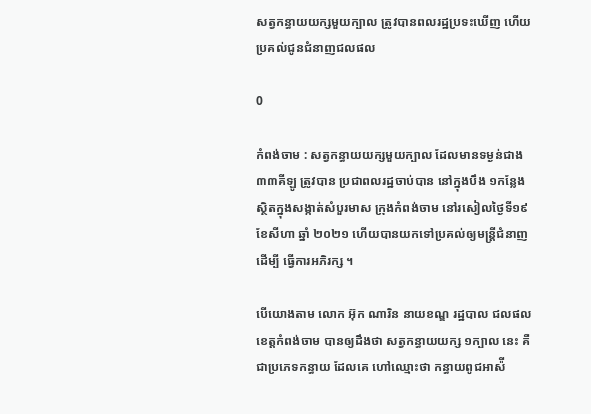សត្វកន្ធាយយក្សមួយក្បាល ត្រូវបានពលរដ្ឋប្រទះឃេីញ ហេីយប្រគល់ជូនជំនាញជលផល

0

កំពង់ចាម : សត្វកន្ធាយយក្សមួយក្បាល ដែលមានទម្ងន់ជាង ៣៣គីឡូ ត្រូវបាន ប្រជាពលរដ្ឋចាប់បាន នៅក្នុងបឹង ១កន្លែង ស្ថិតក្នុងសង្កាត់សំបួរមាស ក្រុងកំពង់ចាម នៅរសៀលថ្ងៃទី១៩ ខែសីហា ឆ្នាំ ២០២១ ហើយបានយកទៅប្រគល់ឲ្យមន្ត្រីជំនាញ ដេីម្បី ធ្វេីការអភិរក្ស ។

បេីយោងតាម លោក អ៊ុក ណារិន នាយខណ្ឌ រដ្ឋបាល ជលផល ខេត្តកំពង់ចាម បានឲ្យដឹងថា សត្វកន្ធាយយក្ស ១ក្បាល នេះ គឺជាប្រភេទកន្ធាយ ដែលគេ ហៅឈ្មោះថា កន្ធាយពូជអាស៉ី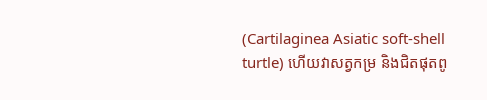(Cartilaginea Asiatic soft-shell turtle) ហេីយវាសត្វកម្រ និងជិតផុតពូ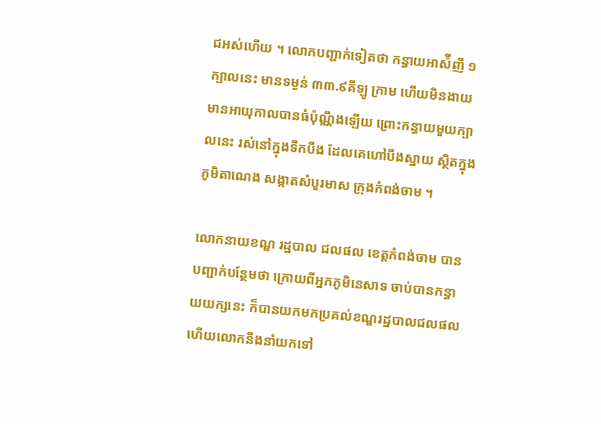ជអស់ហេីយ ។ លោកបញ្ជាក់ទៀតថា កន្ធាយអាស៉ីញី ១ក្បាលនេះ មានទម្ងន់ ៣៣.៩គីឡូ ក្រាម ហេីយមិនងាយមានអាយុកាលបានធំប៉ុណ្ណឹងឡើយ ព្រោះកន្ធាយមួយក្បាលនេះ រស់នៅក្នុងទឹកបឹង ដែលគេហៅបឹងស្នាយ ស្ថិតក្នុងភូមិតាណេង សង្កាតសំបួរមាស ក្រុងកំពង់ចាម ។

លោកនាយខណ្ឌ រដ្ឋបាល ជលផល ខេត្តកំពង់ចាម បានបញ្ជាក់បន្ថែមថា ក្រោយពីអ្នកភូមិនេសាទ ចាប់បានកន្ធាយយក្សនេះ ក៏បានយកមកប្រគល់ខណ្ឌរដ្ឋបាលជលផល ហើយលោកនឹងនាំយកទៅ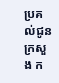ប្រគល់ជូនក្រសួង ក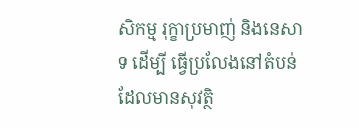សិកម្ម រុក្ខាប្រមាញ់ និងនេសាទ ដេីម្បី ធ្វេីប្រលែងនៅតំបន់ដែលមានសុវត្ថិ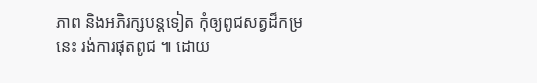ភាព និងអភិរក្សបន្តទៀត កុំឲ្យពូជសត្វដ៏កម្រនេះ រង់ការផុតពូជ ៕ ដោយ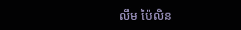លឹម ប៉ៃលិន